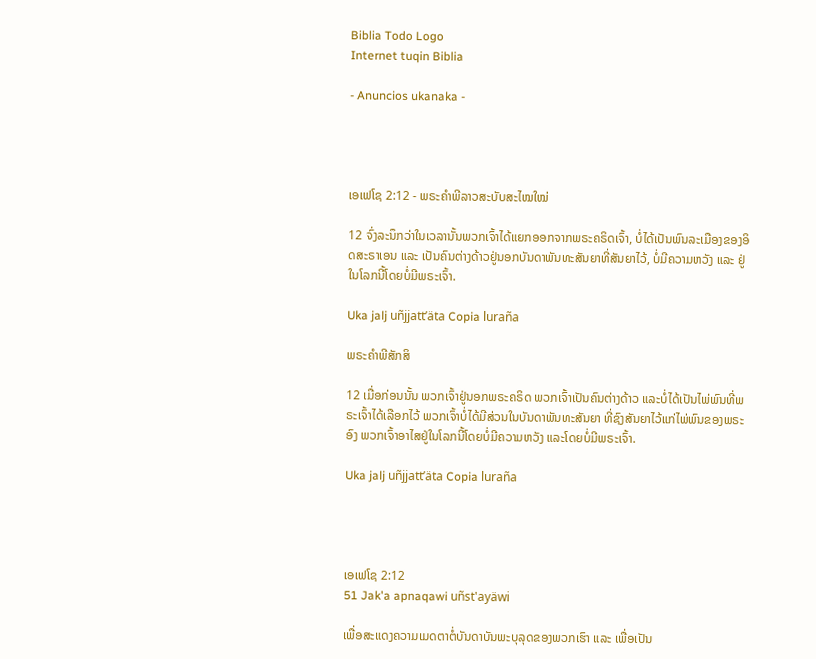Biblia Todo Logo
Internet tuqin Biblia

- Anuncios ukanaka -




ເອເຟໂຊ 2:12 - ພຣະຄຳພີລາວສະບັບສະໄໝໃໝ່

12 ຈົ່ງລະນຶກວ່າໃນເວລານັ້ນພວກເຈົ້າໄດ້ແຍກອອກຈາກພຣະຄຣິດເຈົ້າ, ບໍ່ໄດ້ເປັນພົນລະເມືອງຂອງອິດສະຣາເອນ ແລະ ເປັນຄົນຕ່າງດ້າວຢູ່ນອກບັນດາພັນທະສັນຍາທີ່ສັນຍາໄວ້, ບໍ່ມີຄວາມຫວັງ ແລະ ຢູ່ໃນໂລກນີ້ໂດຍບໍ່ມີພຣະເຈົ້າ.

Uka jalj uñjjattʼäta Copia luraña

ພຣະຄຳພີສັກສິ

12 ເມື່ອກ່ອນນັ້ນ ພວກເຈົ້າຢູ່ນອກພຣະຄຣິດ ພວກເຈົ້າເປັນຄົນຕ່າງດ້າວ ແລະບໍ່ໄດ້ເປັນໄພ່ພົນທີ່ພຣະເຈົ້າໄດ້ເລືອກໄວ້ ພວກເຈົ້າບໍ່ໄດ້ມີສ່ວນໃນບັນດາພັນທະສັນຍາ ທີ່ຊົງສັນຍາໄວ້ແກ່ໄພ່ພົນຂອງພຣະອົງ ພວກເຈົ້າອາໄສຢູ່ໃນໂລກນີ້ໂດຍບໍ່ມີຄວາມຫວັງ ແລະໂດຍບໍ່ມີພຣະເຈົ້າ.

Uka jalj uñjjattʼäta Copia luraña




ເອເຟໂຊ 2:12
51 Jak'a apnaqawi uñst'ayäwi

ເພື່ອສະແດງຄວາມເມດຕາຕໍ່ບັນດາບັນພະບຸລຸດຂອງພວກເຮົາ ແລະ ເພື່ອເປັນ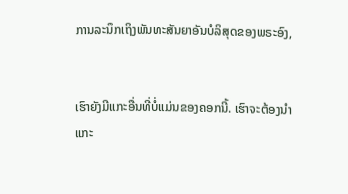ການລະນຶກເຖິງພັນທະສັນຍາອັນບໍລິສຸດຂອງພຣະອົງ,


ເຮົາຍັງມີແກະອື່ນທີ່ບໍ່ແມ່ນຂອງຄອກນີ້. ເຮົາຈະຕ້ອງນໍາແກະ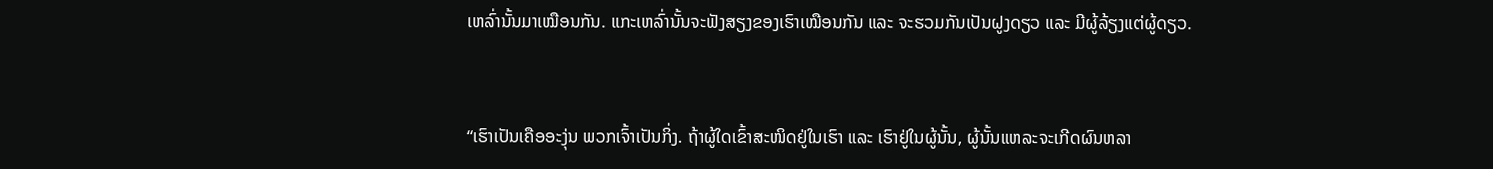ເຫລົ່ານັ້ນມາເໝືອນກັນ. ແກະເຫລົ່ານັ້ນຈະຟັງສຽງຂອງເຮົາເໝືອນກັນ ແລະ ຈະຮວມກັນເປັນຝູງດຽວ ແລະ ມີຜູ້ລ້ຽງແຕ່ຜູ້ດຽວ.


“ເຮົາເປັນເຄືອອະງຸ່ນ ພວກເຈົ້າເປັນກິ່ງ. ຖ້າຜູ້ໃດເຂົ້າສະໜິດຢູ່ໃນເຮົາ ແລະ ເຮົາຢູ່ໃນຜູ້ນັ້ນ, ຜູ້ນັ້ນແຫລະຈະເກີດຜົນຫລາ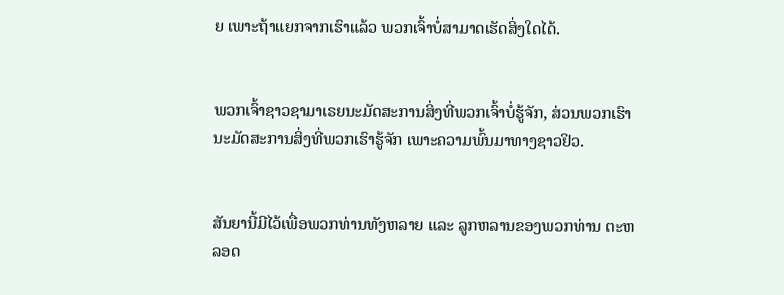ຍ ເພາະຖ້າແຍກຈາກເຮົາແລ້ວ ພວກເຈົ້າບໍ່ສາມາດເຮັດສິ່ງໃດໄດ້.


ພວກເຈົ້າຊາວຊາມາເຣຍນະມັດສະການສິ່ງທີ່ພວກເຈົ້າບໍ່ຮູ້ຈັກ, ສ່ວນພວກເຮົານະມັດສະການສິ່ງທີ່ພວກເຮົາຮູ້ຈັກ ເພາະຄວາມພົ້ນມາທາງຊາວຢິວ.


ສັນຍານີ້ມີໄວ້ເພື່ອພວກທ່ານທັງຫລາຍ ແລະ ລູກຫລານຂອງພວກທ່ານ ຕະຫລອດ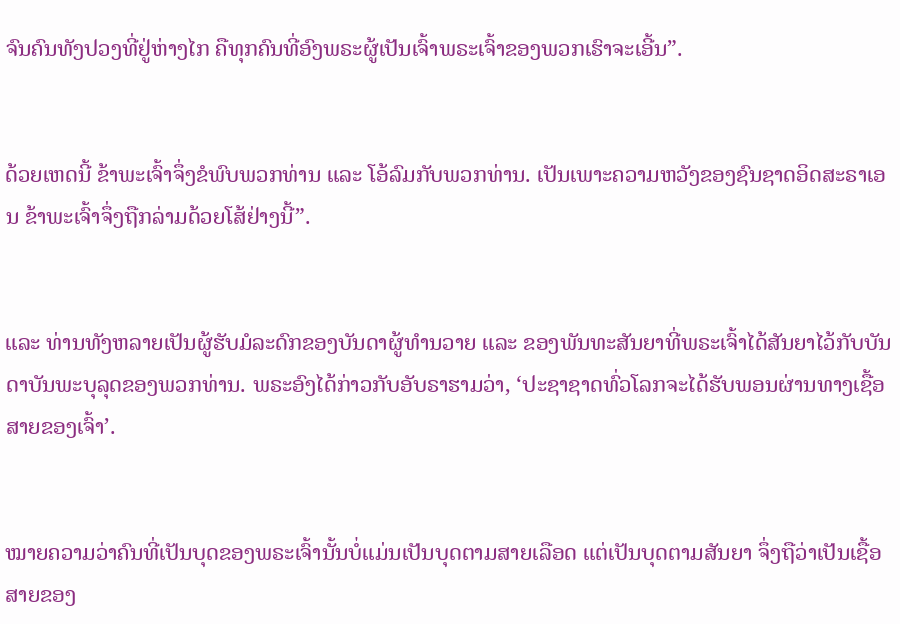ຈົນຄົນທັງປວງທີ່ຢູ່ຫ່າງໄກ ຄືທຸກຄົນທີ່ອົງພຣະຜູ້ເປັນເຈົ້າພຣະເຈົ້າຂອງພວກເຮົາຈະເອີ້ນ”.


ດ້ວຍເຫດນີ້ ຂ້າພະເຈົ້າຈຶ່ງຂໍພົບພວກທ່ານ ແລະ ໂອ້ລົມກັບພວກທ່ານ. ເປັນເພາະຄວາມຫວັງຂອງຊົນຊາດອິດສະຣາເອນ ຂ້າພະເຈົ້າຈຶ່ງຖືກລ່າມດ້ວຍໂສ້ຢ່າງນີ້”.


ແລະ ທ່ານທັງຫລາຍເປັນຜູ້ຮັບມໍລະດົກຂອງບັນດາຜູ້ທຳນວາຍ ແລະ ຂອງພັນທະສັນຍາທີ່ພຣະເຈົ້າໄດ້ສັນຍາໄວ້ກັບບັນດາບັນພະບຸລຸດຂອງພວກທ່ານ. ພຣະອົງໄດ້ກ່າວກັບອັບຣາຮາມວ່າ, ‘ປະຊາຊາດທົ່ວໂລກຈະໄດ້ຮັບພອນຜ່ານທາງເຊື້ອສາຍຂອງເຈົ້າ’.


ໝາຍຄວາມວ່າຄົນທີ່ເປັນບຸດຂອງພຣະເຈົ້ານັ້ນບໍ່ແມ່ນເປັນບຸດຕາມສາຍເລືອດ ແຕ່ເປັນບຸດຕາມສັນຍາ ຈຶ່ງຖືວ່າເປັນເຊື້ອສາຍຂອງ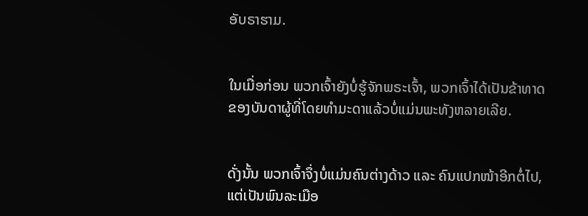ອັບຣາຮາມ.


ໃນເມື່ອກ່ອນ ພວກເຈົ້າຍັງບໍ່ຮູ້ຈັກພຣະເຈົ້າ, ພວກເຈົ້າໄດ້ເປັນຂ້າທາດຂອງບັນດາຜູ້ທີ່ໂດຍທຳມະດາແລ້ວບໍ່ແມ່ນພະທັງຫລາຍເລີຍ.


ດັ່ງນັ້ນ ພວກເຈົ້າຈຶ່ງບໍ່ແມ່ນຄົນຕ່າງດ້າວ ແລະ ຄົນແປກໜ້າອີກຕໍ່ໄປ, ແຕ່ເປັນພົນລະເມືອ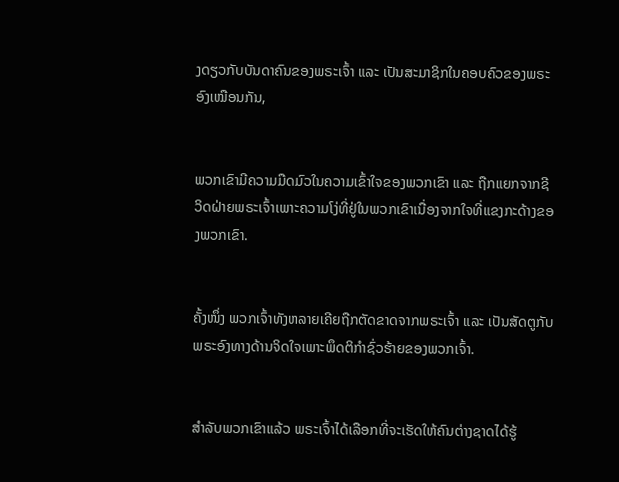ງດຽວກັບບັນດາຄົນຂອງພຣະເຈົ້າ ແລະ ເປັນສະມາຊິກໃນຄອບຄົວຂອງພຣະອົງເໝືອນກັນ,


ພວກເຂົາມີຄວາມມືດມົວໃນຄວາມເຂົ້າໃຈຂອງພວກເຂົາ ແລະ ຖືກແຍກຈາກຊີວິດຝ່າຍພຣະເຈົ້າເພາະຄວາມໂງ່ທີ່ຢູ່ໃນພວກເຂົາເນື່ອງຈາກໃຈທີ່ແຂງກະດ້າງຂອງພວກເຂົາ.


ຄັ້ງໜຶ່ງ ພວກເຈົ້າທັງຫລາຍເຄີຍຖືກຕັດຂາດຈາກພຣະເຈົ້າ ແລະ ເປັນສັດຕູກັບພຣະອົງທາງດ້ານຈິດໃຈເພາະພຶດຕິກຳຊົ່ວຮ້າຍຂອງພວກເຈົ້າ.


ສຳລັບພວກເຂົາແລ້ວ ພຣະເຈົ້າໄດ້ເລືອກທີ່ຈະເຮັດໃຫ້ຄົນຕ່າງຊາດໄດ້ຮູ້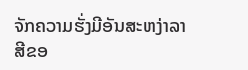ຈັກຄວາມຮັ່ງມີອັນສະຫງ່າລາສີຂອ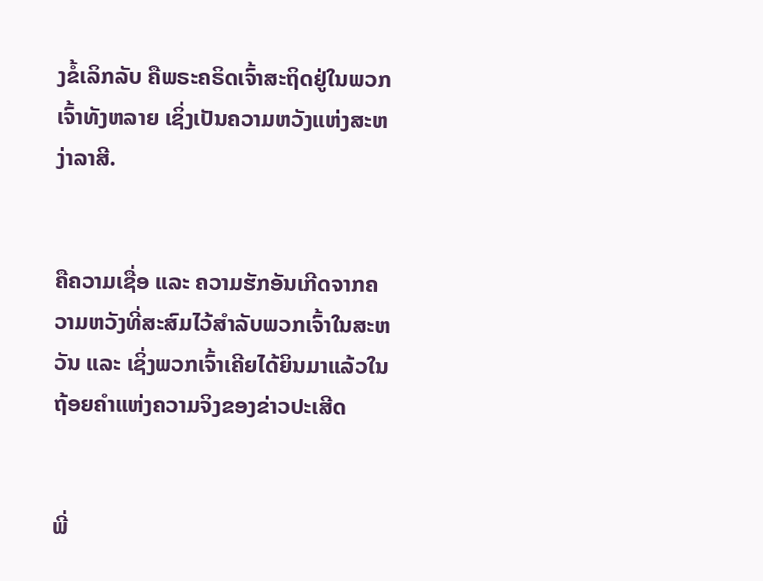ງຂໍ້ເລິກລັບ ຄືພຣະຄຣິດເຈົ້າສະຖິດຢູ່ໃນພວກເຈົ້າທັງຫລາຍ ເຊິ່ງເປັນຄວາມຫວັງແຫ່ງສະຫງ່າລາສີ.


ຄືຄວາມເຊື່ອ ແລະ ຄວາມຮັກອັນເກີດຈາກຄວາມຫວັງທີ່ສະສົມໄວ້ສຳລັບພວກເຈົ້າໃນສະຫວັນ ແລະ ເຊິ່ງພວກເຈົ້າເຄີຍໄດ້ຍິນມາແລ້ວໃນຖ້ອຍຄຳແຫ່ງຄວາມຈິງຂອງຂ່າວປະເສີດ


ພີ່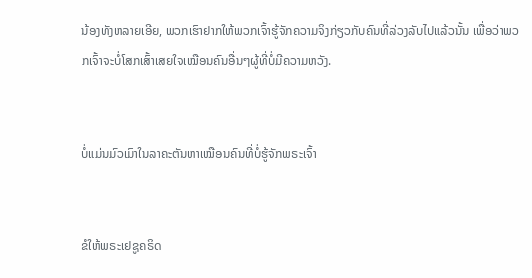ນ້ອງທັງຫລາຍເອີຍ, ພວກເຮົາຢາກໃຫ້ພວກເຈົ້າຮູ້ຈັກຄວາມຈິງກ່ຽວກັບຄົນທີ່ລ່ວງລັບໄປແລ້ວນັ້ນ ເພື່ອວ່າພວກເຈົ້າຈະບໍ່ໂສກເສົ້າເສຍໃຈເໝືອນຄົນອື່ນໆຜູ້ທີ່ບໍ່ມີຄວາມຫວັງ.


ບໍ່ແມ່ນມົວເມົາໃນລາຄະຕັນຫາເໝືອນຄົນທີ່ບໍ່ຮູ້ຈັກພຣະເຈົ້າ


ຂໍໃຫ້ພຣະເຢຊູຄຣິດ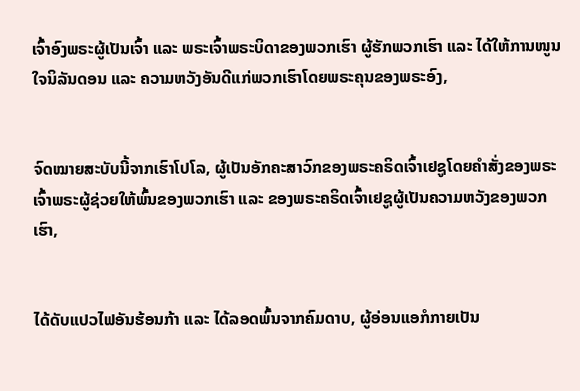ເຈົ້າອົງພຣະຜູ້ເປັນເຈົ້າ ແລະ ພຣະເຈົ້າພຣະບິດາຂອງພວກເຮົາ ຜູ້ຮັກພວກເຮົາ ແລະ ໄດ້ໃຫ້ການໜູນໃຈນິລັນດອນ ແລະ ຄວາມຫວັງອັນດີແກ່ພວກເຮົາໂດຍພຣະຄຸນຂອງພຣະອົງ,


ຈົດໝາຍສະບັບນີ້ຈາກເຮົາໂປໂລ, ຜູ້ເປັນອັກຄະສາວົກຂອງພຣະຄຣິດເຈົ້າເຢຊູໂດຍຄຳສັ່ງຂອງພຣະເຈົ້າພຣະຜູ້ຊ່ວຍໃຫ້ພົ້ນຂອງພວກເຮົາ ແລະ ຂອງພຣະຄຣິດເຈົ້າເຢຊູຜູ້ເປັນຄວາມຫວັງຂອງພວກເຮົາ,


ໄດ້ດັບແປວໄຟອັນຮ້ອນກ້າ ແລະ ໄດ້ລອດພົ້ນຈາກຄົມດາບ, ຜູ້ອ່ອນແອກໍກາຍເປັນ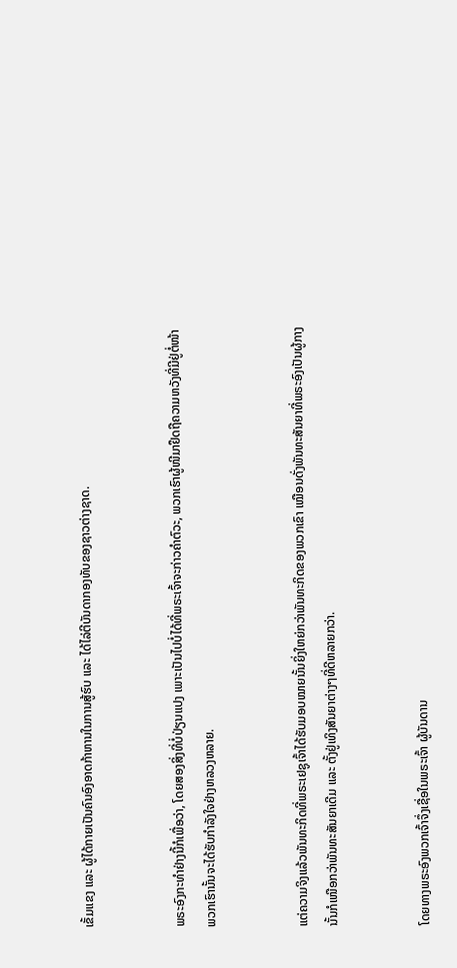ເຂັ້ມແຂງ ແລະ ຜູ້ໄດ້ກາຍເປັນຄົນອົງອາດກ້າຫານໃນການສູ້ຮົບ ແລະ ໄດ້ໄລ່ຕີບັນດາກອງທັບຂອງຊາວຕ່າງຊາດ.


ພຣະອົງກະທຳຢ່າງນີ້ກໍເພື່ອວ່າ, ໂດຍສອງສິ່ງທີ່ບໍ່ປ່ຽນແປງ ເພາະເປັນໄປບໍ່ໄດ້ທີ່ພຣະເຈົ້າຈະກ່າວຄຳຕົວະ, ພວກເຮົາຜູ້ໜີມາຢຶດຖືຄວາມຫວັງທີ່ມີຢູ່ຕໍ່ໜ້າພວກເຮົານັ້ນຈະໄດ້ຮັບກຳລັງໃຈຢ່າງຫລວງຫລາຍ.


ແຕ່ຄວາມຈິງແລ້ວພັນທະກິດທີ່ພຣະເຢຊູເຈົ້າໄດ້ຮັບມອບໝາຍນັ້ນຍິ່ງໃຫຍ່ກວ່າພັນທະກິດຂອງພວກເຂົາ ເໝືອນດັ່ງພັນທະສັນຍາທີ່ພຣະອົງເປັນຜູ້ກາງນັ້ນກໍເໜືອກວ່າພັນທະສັນຍາເດີມ ແລະ ຕັ້ງຢູ່ເທິງສັນຍາຕ່າງໆທີ່ດີຫລາຍກວ່າ.


ໂດຍທາງພຣະອົງພວກເຈົ້າຈຶ່ງເຊື່ອໃນພຣະເຈົ້າ ຜູ້ບັນດານ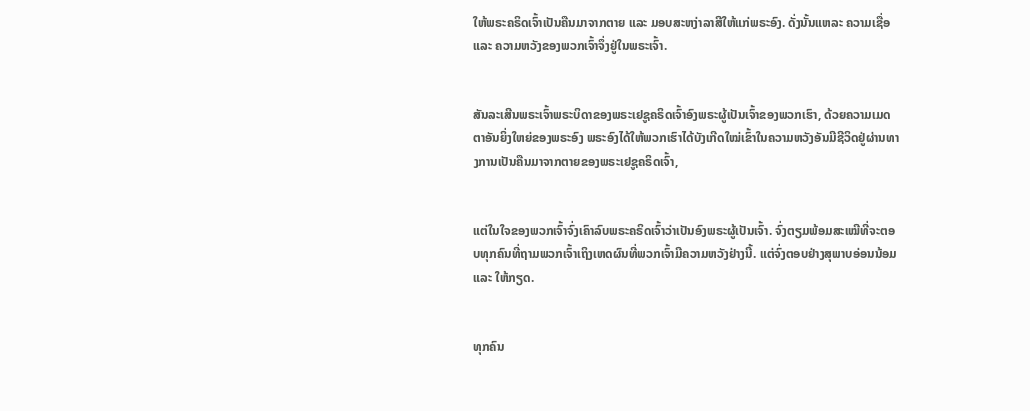ໃຫ້ພຣະຄຣິດເຈົ້າເປັນຄືນມາຈາກຕາຍ ແລະ ມອບສະຫງ່າລາສີໃຫ້ແກ່ພຣະອົງ. ດັ່ງນັ້ນແຫລະ ຄວາມເຊື່ອ ແລະ ຄວາມຫວັງຂອງພວກເຈົ້າຈຶ່ງຢູ່ໃນພຣະເຈົ້າ.


ສັນລະເສີນພຣະເຈົ້າພຣະບິດາຂອງພຣະເຢຊູຄຣິດເຈົ້າອົງພຣະຜູ້ເປັນເຈົ້າຂອງພວກເຮົາ, ດ້ວຍຄວາມເມດຕາອັນຍິ່ງໃຫຍ່ຂອງພຣະອົງ ພຣະອົງໄດ້ໃຫ້ພວກເຮົາໄດ້ບັງເກີດໃໝ່ເຂົ້າໃນຄວາມຫວັງອັນມີຊີວິດຢູ່ຜ່ານທາງການເປັນຄືນມາຈາກຕາຍຂອງພຣະເຢຊູຄຣິດເຈົ້າ,


ແຕ່ໃນໃຈຂອງພວກເຈົ້າຈົ່ງເຄົາລົບພຣະຄຣິດເຈົ້າວ່າເປັນອົງພຣະຜູ້ເປັນເຈົ້າ. ຈົ່ງຕຽມພ້ອມສະເໝີທີ່ຈະຕອບທຸກຄົນທີ່ຖາມພວກເຈົ້າເຖິງເຫດຜົນທີ່ພວກເຈົ້າມີຄວາມຫວັງຢ່າງນີ້. ແຕ່ຈົ່ງຕອບຢ່າງສຸພາບອ່ອນນ້ອມ ແລະ ໃຫ້ກຽດ.


ທຸກຄົນ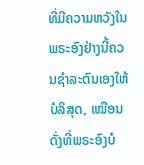ທີ່ມີຄວາມຫວັງໃນພຣະອົງຢ່າງນີ້ຄວນຊຳລະຕົນເອງໃຫ້ບໍລິສຸດ, ເໝືອນດັ່ງທີ່ພຣະອົງບໍ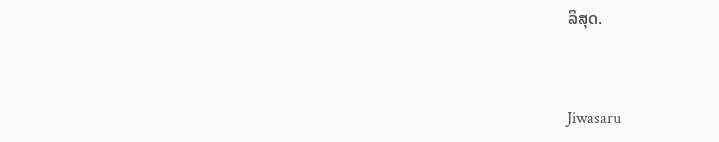ລິສຸດ.


Jiwasaru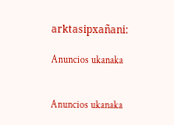arktasipxañani:

Anuncios ukanaka


Anuncios ukanaka